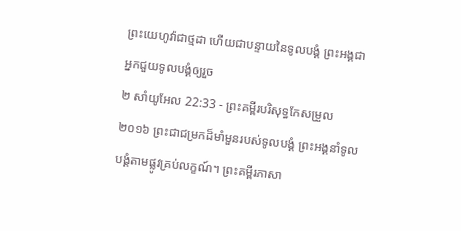ព្រះយេហូវ៉ាជាថ្មដា ហើយជាបន្ទាយនៃទូលបង្គំ ព្រះអង្គជាអ្នកជួយទូលបង្គំឲ្យរួច
២ សាំយូអែល 22:33 - ព្រះគម្ពីរបរិសុទ្ធកែសម្រួល ២០១៦ ព្រះជាជម្រកដ៏មាំមួនរបស់ទូលបង្គំ ព្រះអង្គនាំទូលបង្គំតាមផ្លូវគ្រប់លក្ខណ៍។ ព្រះគម្ពីរភាសា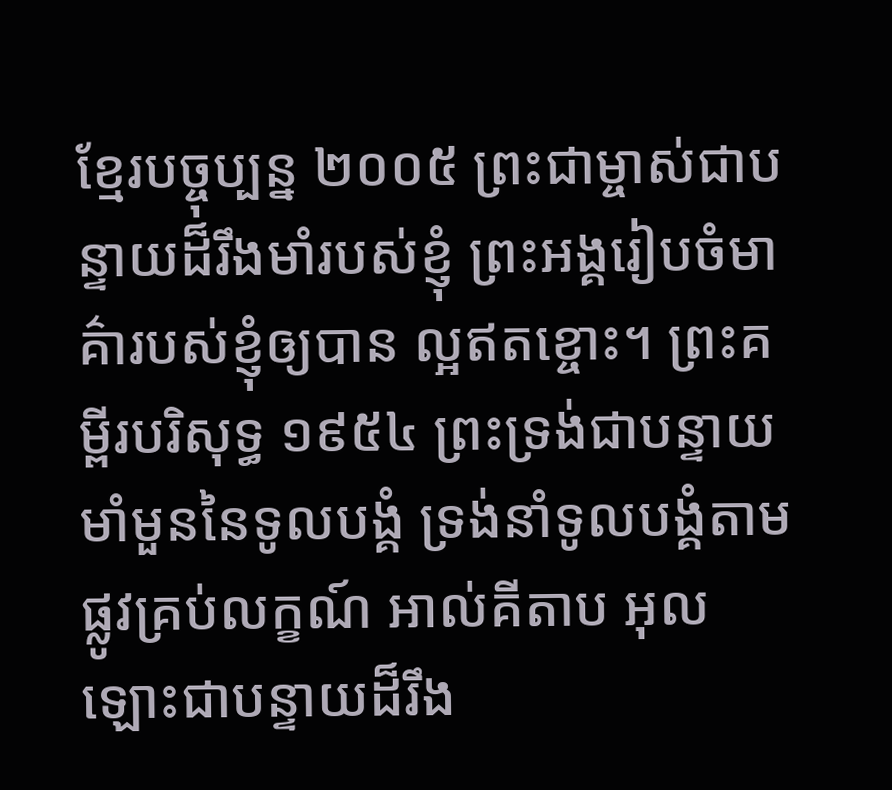ខ្មែរបច្ចុប្បន្ន ២០០៥ ព្រះជាម្ចាស់ជាបន្ទាយដ៏រឹងមាំរបស់ខ្ញុំ ព្រះអង្គរៀបចំមាគ៌ារបស់ខ្ញុំឲ្យបាន ល្អឥតខ្ចោះ។ ព្រះគម្ពីរបរិសុទ្ធ ១៩៥៤ ព្រះទ្រង់ជាបន្ទាយមាំមួននៃទូលបង្គំ ទ្រង់នាំទូលបង្គំតាមផ្លូវគ្រប់លក្ខណ៍ អាល់គីតាប អុលឡោះជាបន្ទាយដ៏រឹង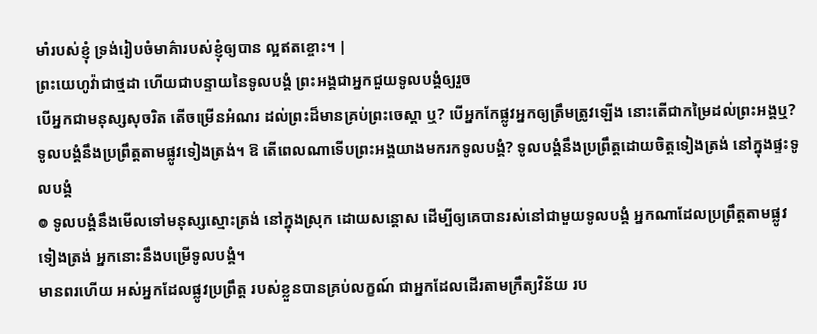មាំរបស់ខ្ញុំ ទ្រង់រៀបចំមាគ៌ារបស់ខ្ញុំឲ្យបាន ល្អឥតខ្ចោះ។ |
ព្រះយេហូវ៉ាជាថ្មដា ហើយជាបន្ទាយនៃទូលបង្គំ ព្រះអង្គជាអ្នកជួយទូលបង្គំឲ្យរួច
បើអ្នកជាមនុស្សសុចរិត តើចម្រើនអំណរ ដល់ព្រះដ៏មានគ្រប់ព្រះចេស្តា ឬ? បើអ្នកកែផ្លូវអ្នកឲ្យត្រឹមត្រូវឡើង នោះតើជាកម្រៃដល់ព្រះអង្គឬ?
ទូលបង្គំនឹងប្រព្រឹត្តតាមផ្លូវទៀងត្រង់។ ឱ តើពេលណាទើបព្រះអង្គយាងមករកទូលបង្គំ? ទូលបង្គំនឹងប្រព្រឹត្តដោយចិត្តទៀងត្រង់ នៅក្នុងផ្ទះទូលបង្គំ
៙ ទូលបង្គំនឹងមើលទៅមនុស្សស្មោះត្រង់ នៅក្នុងស្រុក ដោយសន្ដោស ដើម្បីឲ្យគេបានរស់នៅជាមួយទូលបង្គំ អ្នកណាដែលប្រព្រឹត្តតាមផ្លូវទៀងត្រង់ អ្នកនោះនឹងបម្រើទូលបង្គំ។
មានពរហើយ អស់អ្នកដែលផ្លូវប្រព្រឹត្ត របស់ខ្លួនបានគ្រប់លក្ខណ៍ ជាអ្នកដែលដើរតាមក្រឹត្យវិន័យ រប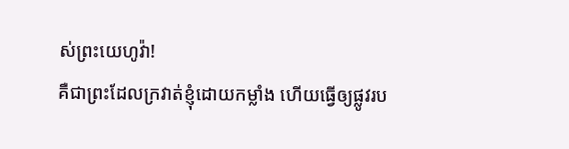ស់ព្រះយេហូវ៉ា!
គឺជាព្រះដែលក្រវាត់ខ្ញុំដោយកម្លាំង ហើយធ្វើឲ្យផ្លូវរប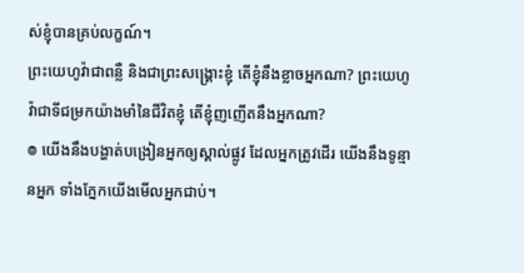ស់ខ្ញុំបានគ្រប់លក្ខណ៍។
ព្រះយេហូវ៉ាជាពន្លឺ និងជាព្រះសង្គ្រោះខ្ញុំ តើខ្ញុំនឹងខ្លាចអ្នកណា? ព្រះយេហូវ៉ាជាទីជម្រកយ៉ាងមាំនៃជីវិតខ្ញុំ តើខ្ញុំញញើតនឹងអ្នកណា?
៙ យើងនឹងបង្ហាត់បង្រៀនអ្នកឲ្យស្គាល់ផ្លូវ ដែលអ្នកត្រូវដើរ យើងនឹងទូន្មានអ្នក ទាំងភ្នែកយើងមើលអ្នកជាប់។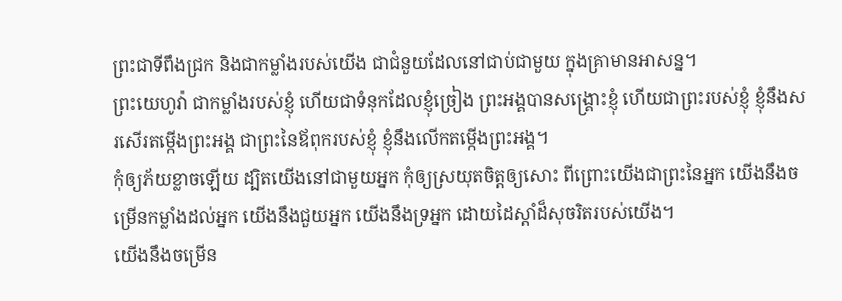ព្រះជាទីពឹងជ្រក និងជាកម្លាំងរបស់យើង ជាជំនួយដែលនៅជាប់ជាមួយ ក្នុងគ្រាមានអាសន្ន។
ព្រះយេហូវ៉ា ជាកម្លាំងរបស់ខ្ញុំ ហើយជាទំនុកដែលខ្ញុំច្រៀង ព្រះអង្គបានសង្គ្រោះខ្ញុំ ហើយជាព្រះរបស់ខ្ញុំ ខ្ញុំនឹងសរសើរតម្កើងព្រះអង្គ ជាព្រះនៃឪពុករបស់ខ្ញុំ ខ្ញុំនឹងលើកតម្កើងព្រះអង្គ។
កុំឲ្យភ័យខ្លាចឡើយ ដ្បិតយើងនៅជាមួយអ្នក កុំឲ្យស្រយុតចិត្តឲ្យសោះ ពីព្រោះយើងជាព្រះនៃអ្នក យើងនឹងចម្រើនកម្លាំងដល់អ្នក យើងនឹងជួយអ្នក យើងនឹងទ្រអ្នក ដោយដៃស្តាំដ៏សុចរិតរបស់យើង។
យើងនឹងចម្រើន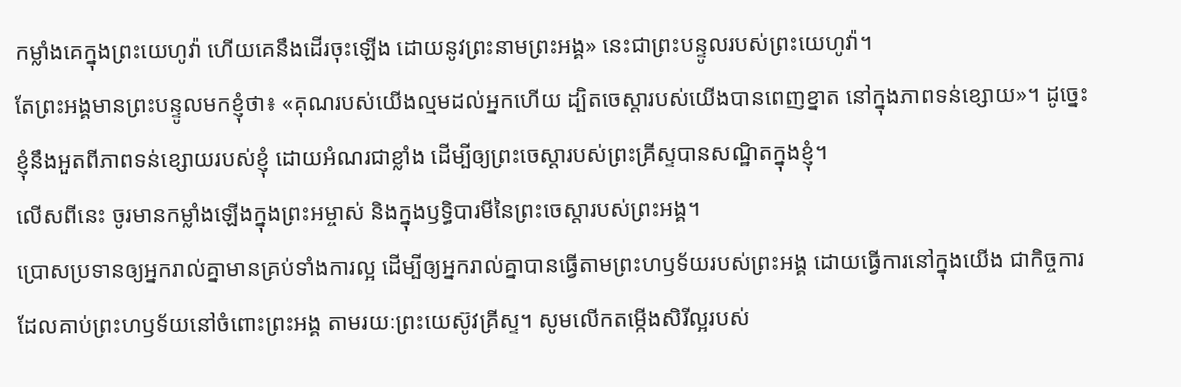កម្លាំងគេក្នុងព្រះយេហូវ៉ា ហើយគេនឹងដើរចុះឡើង ដោយនូវព្រះនាមព្រះអង្គ» នេះជាព្រះបន្ទូលរបស់ព្រះយេហូវ៉ា។
តែព្រះអង្គមានព្រះបន្ទូលមកខ្ញុំថា៖ «គុណរបស់យើងល្មមដល់អ្នកហើយ ដ្បិតចេស្ដារបស់យើងបានពេញខ្នាត នៅក្នុងភាពទន់ខ្សោយ»។ ដូច្នេះ ខ្ញុំនឹងអួតពីភាពទន់ខ្សោយរបស់ខ្ញុំ ដោយអំណរជាខ្លាំង ដើម្បីឲ្យព្រះចេស្តារបស់ព្រះគ្រីស្ទបានសណ្ឋិតក្នុងខ្ញុំ។
លើសពីនេះ ចូរមានកម្លាំងឡើងក្នុងព្រះអម្ចាស់ និងក្នុងឫទ្ធិបារមីនៃព្រះចេស្តារបស់ព្រះអង្គ។
ប្រោសប្រទានឲ្យអ្នករាល់គ្នាមានគ្រប់ទាំងការល្អ ដើម្បីឲ្យអ្នករាល់គ្នាបានធ្វើតាមព្រះហឫទ័យរបស់ព្រះអង្គ ដោយធ្វើការនៅក្នុងយើង ជាកិច្ចការដែលគាប់ព្រះហឫទ័យនៅចំពោះព្រះអង្គ តាមរយៈព្រះយេស៊ូវគ្រីស្ទ។ សូមលើកតម្កើងសិរីល្អរបស់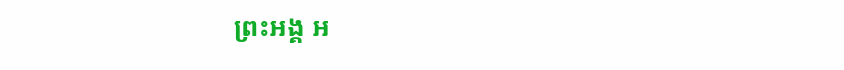ព្រះអង្គ អ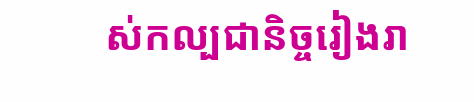ស់កល្បជានិច្ចរៀងរា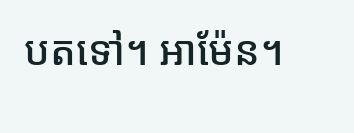បតទៅ។ អាម៉ែន។